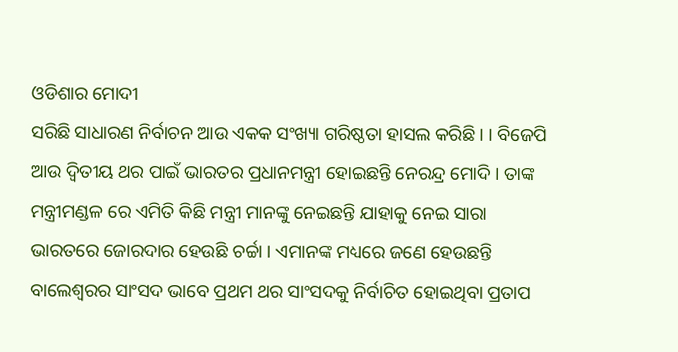ଓଡିଶାର ମୋଦୀ
ସରିଛି ସାଧାରଣ ନିର୍ବାଚନ ଆଉ ଏକକ ସଂଖ୍ୟା ଗରିଷ୍ଠତା ହାସଲ କରିଛି । । ବିଜେପି ଆଉ ଦ୍ୱିତୀୟ ଥର ପାଇଁ ଭାରତର ପ୍ରଧାନମନ୍ତ୍ରୀ ହୋଇଛନ୍ତି ନେରନ୍ଦ୍ର ମୋଦି । ତାଙ୍କ ମନ୍ତ୍ରୀମଣ୍ଡଳ ରେ ଏମିତି କିଛି ମନ୍ତ୍ରୀ ମାନଙ୍କୁ ନେଇଛନ୍ତି ଯାହାକୁ ନେଇ ସାରା ଭାରତରେ ଜୋରଦାର ହେଉଛି ଚର୍ଚ୍ଚା । ଏମାନଙ୍କ ମଧ୍ୟରେ ଜଣେ ହେଉଛନ୍ତି ବାଲେଶ୍ୱରର ସାଂସଦ ଭାବେ ପ୍ରଥମ ଥର ସାଂସଦକୁ ନିର୍ବାଚିତ ହୋଇଥିବା ପ୍ରତାପ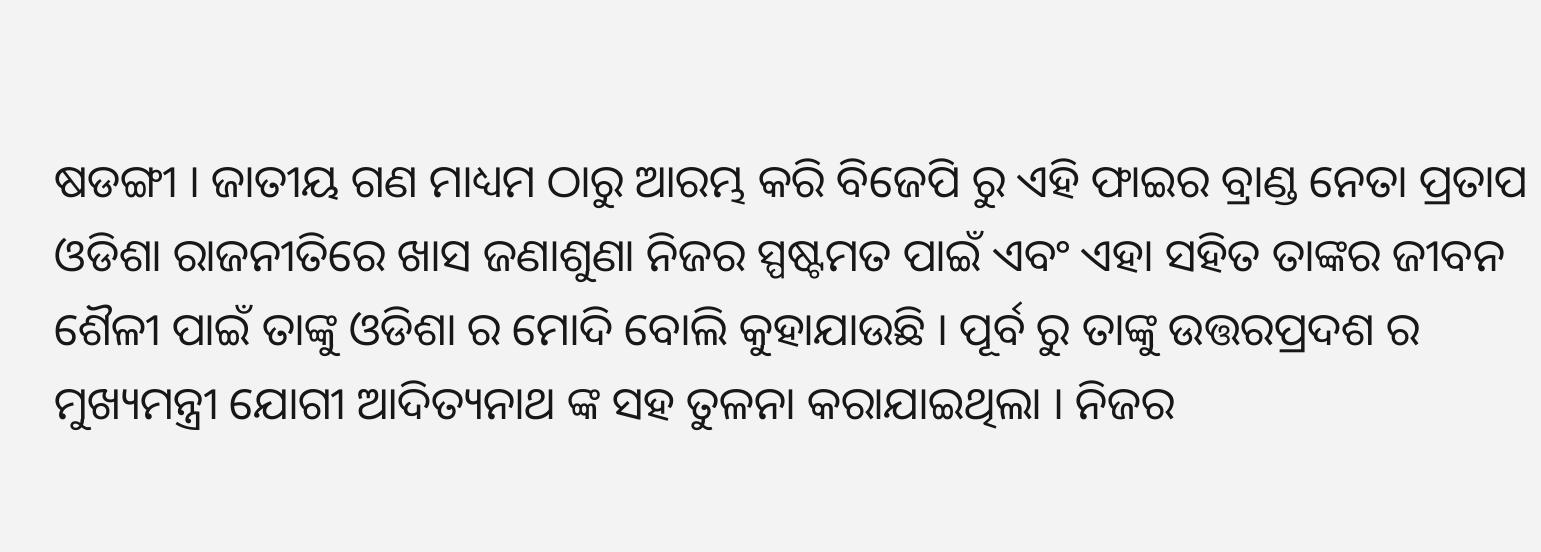ଷଡଙ୍ଗୀ । ଜାତୀୟ ଗଣ ମାଧ୍ୟମ ଠାରୁ ଆରମ୍ଭ କରି ବିଜେପି ରୁ ଏହି ଫାଇର ବ୍ରାଣ୍ଡ ନେତା ପ୍ରତାପ ଓଡିଶା ରାଜନୀତିରେ ଖାସ ଜଣାଶୁଣା ନିଜର ସ୍ପଷ୍ଟମତ ପାଇଁ ଏବଂ ଏହା ସହିତ ତାଙ୍କର ଜୀବନ ଶୈଳୀ ପାଇଁ ତାଙ୍କୁ ଓଡିଶା ର ମୋଦି ବୋଲି କୁହାଯାଉଛି । ପୂର୍ବ ରୁ ତାଙ୍କୁ ଉତ୍ତରପ୍ରଦଶ ର ମୁଖ୍ୟମନ୍ତ୍ରୀ ଯୋଗୀ ଆଦିତ୍ୟନାଥ ଙ୍କ ସହ ତୁଳନା କରାଯାଇଥିଲା । ନିଜର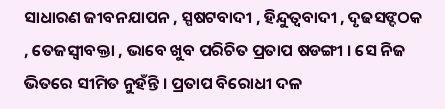ସାଧାରଣ ଜୀବନଯାପନ , ସ୍ପଷଟବାଦୀ , ହିନ୍ଦୁତ୍ୱବାଦୀ , ଦୃଢସଙ୍ଦଠକ , ତେଜସ୍ୱୀବକ୍ତା , ଭାବେ ଖୁବ ପରିଚିତ ପ୍ରତାପ ଷଡଙ୍ଗୀ । ସେ ନିଜ ଭିତରେ ସୀମିତ ନୁହଁନ୍ତି । ପ୍ରତାପ ବିରୋଧୀ ଦଳ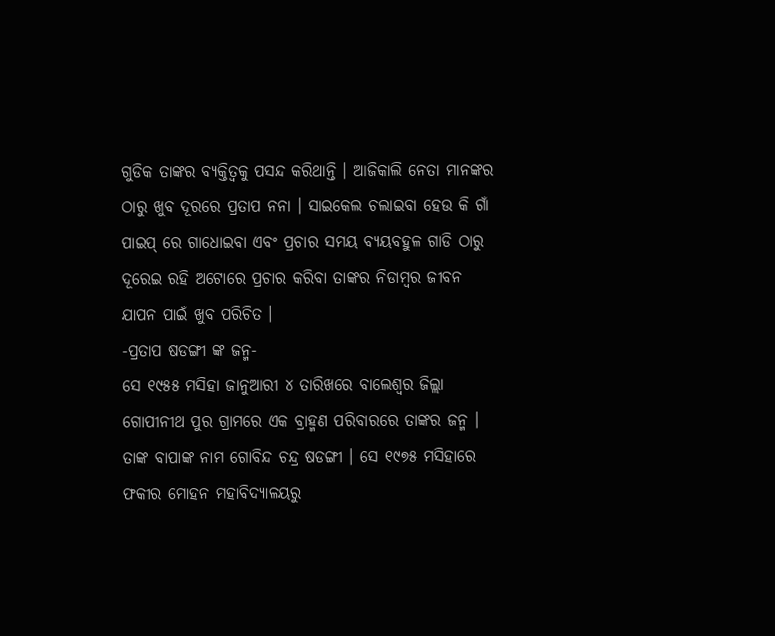ଗୁଡିକ ତାଙ୍କର ବ୍ୟକ୍ତିତ୍ୱକୁ ପସନ୍ଦ କରିଥାନ୍ତି । ଆଜିକାଲି ନେତା ମାନଙ୍କର ଠାରୁ ଖୁବ ଦୂରରେ ପ୍ରତାପ ନନା । ସାଇକେଲ ଚଲାଇବା ହେଉ କି ଗାଁ ପାଇପ୍ ରେ ଗାଧୋଇବା ଏବଂ ପ୍ରଚାର ସମୟ ବ୍ୟୟବହୁଳ ଗାଡି ଠାରୁ ଦୂରେଇ ରହି ଅଟୋରେ ପ୍ରଚାର କରିବା ତାଙ୍କର ନିଡାମ୍ବର ଜୀବନ ଯାପନ ପାଇଁ ଖୁବ ପରିଚିତ ।
-ପ୍ରତାପ ଷଡଙ୍ଗୀ ଙ୍କ ଜନ୍ମ-
ସେ ୧୯୫୫ ମସିହା ଜାନୁଆରୀ ୪ ତାରିଖରେ ବାଲେଶ୍ୱର ଜିଲ୍ଲା ଗୋପୀନୀଥ ପୁର ଗ୍ରାମରେ ଏକ ବ୍ରାହ୍ମଣ ପରିବାରରେ ତାଙ୍କର ଜନ୍ମ । ତାଙ୍କ ବାପାଙ୍କ ନାମ ଗୋବିନ୍ଦ ଚନ୍ଦ୍ର ଷଡଙ୍ଗୀ । ସେ ୧୯୭୫ ମସିହାରେ ଫକୀର ମୋହନ ମହାବିଦ୍ୟାଳୟରୁ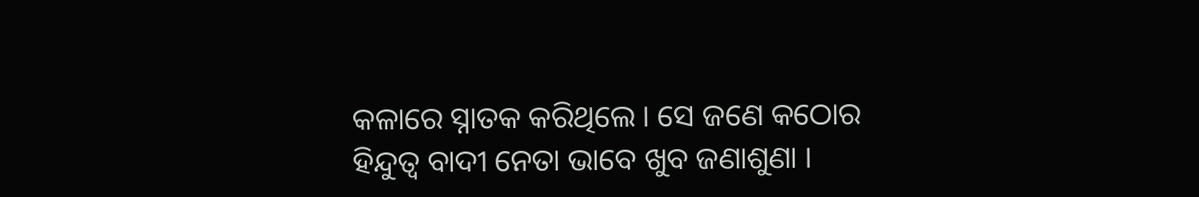କଳାରେ ସ୍ନାତକ କରିଥିଲେ । ସେ ଜଣେ କଠୋର ହିନ୍ଦୁତ୍ୱ ବାଦୀ ନେତା ଭାବେ ଖୁବ ଜଣାଶୁଣା ।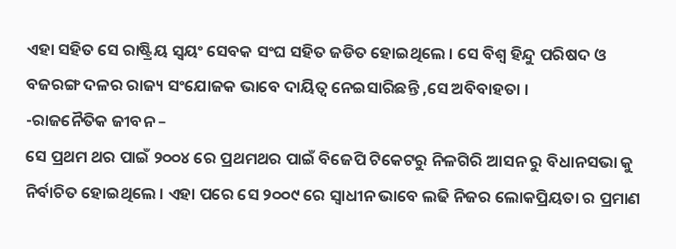ଏହା ସହିତ ସେ ରାଷ୍ଟ୍ରିୟ ସ୍ୱୟଂ ସେବକ ସଂଘ ସହିତ ଜଡିତ ହୋଇଥିଲେ । ସେ ବିଶ୍ୱ ହିନ୍ଦୁ ପରିଷଦ ଓ ବଜରଙ୍ଗ ଦଳର ରାଜ୍ୟ ସଂଯୋଜକ ଭାବେ ଦାୟିତ୍ୱ ନେଇସାରିଛନ୍ତି ,ସେ ଅବିବାହତା ।
-ରାଜନୈତିକ ଜୀବନ –
ସେ ପ୍ରଥମ ଥର ପାଇଁ ୨୦୦୪ ରେ ପ୍ରଥମଥର ପାଇଁ ବିଜେପି ଟିକେଟରୁ ନିଳଗିରି ଆସନ ରୁ ବିଧାନସଭା କୁ ନିର୍ବାଚିତ ହୋଇଥିଲେ । ଏହା ପରେ ସେ ୨୦୦୯ ରେ ସ୍ୱାଧୀନ ଭାବେ ଲଢି ନିଜର ଲୋକପ୍ରିୟତା ର ପ୍ରମାଣ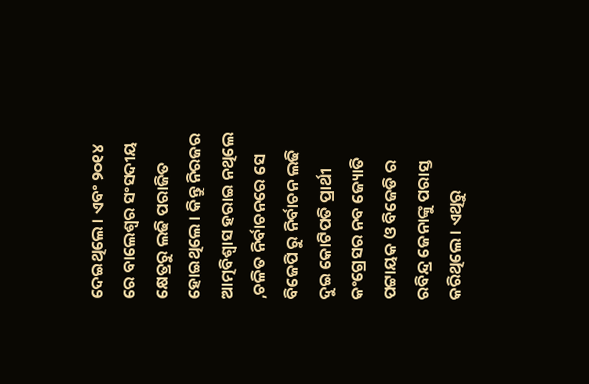ଦେଇଥିଲେ । ଏବଂ ୨୦୧୪ ରେ ବାଲେଶ୍ୱର ସଂସଦୀୟ କ୍ଷେତ୍ରରୁ ଲଢି ପରାଜିତ ହୋଇଥିଲେ । କିନ୍ତୁ ନିରଜର ଆତ୍ମବିଶ୍ୱାସ ହରାଇ ନଥିଲେ ,ଚଳିତ ନିର୍ବାଚନରେ ସେ ବିଜେପି ରୁ ନିର୍ବାଚନ ଲଢି ଦୁଇ କୋଟିପତି ପ୍ରାର୍ଥୀ କଂଗ୍ରେସର ନବ ଜ୍ୟୋତି ପଟ୍ଟାୟକ ଓ ବିଜେଡି ର ରବିନ୍ଦ୍ର ଜେନାଙ୍କୁ ପରାସ୍ତ କରିଥିଲେ । ଏଥିରୁ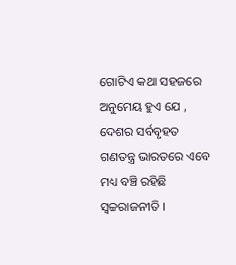ଗୋଟିଏ କଥା ସହଜରେ ଅନୁମେୟ ହୁଏ ଯେ , ଦେଶର ସର୍ବବୃହତ ଗଣତନ୍ତ୍ର ଭାରତରେ ଏବେ ମଧ୍ୟ ବଞ୍ଚି ରହିଛି ସ୍ୱଚ୍ଚରାଜନୀତି ।